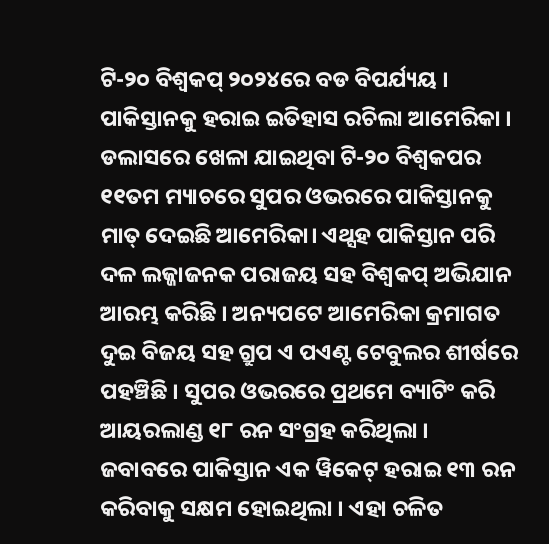ଟି-୨୦ ବିଶ୍ଵକପ୍ ୨୦୨୪ରେ ବଡ ବିପର୍ଯ୍ୟୟ । ପାକିସ୍ତାନକୁ ହରାଇ ଇତିହାସ ରଚିଲା ଆମେରିକା । ଡଲାସରେ ଖେଳା ଯାଇଥିବା ଟି-୨୦ ବିଶ୍ଵକପର ୧୧ତମ ମ୍ୟାଚରେ ସୁପର ଓଭରରେ ପାକିସ୍ତାନକୁ ମାତ୍ ଦେଇଛି ଆମେରିକା। ଏଥ୍ସହ ପାକିସ୍ତାନ ପରି ଦଳ ଲଜ୍ଜାଜନକ ପରାଜୟ ସହ ବିଶ୍ବକପ୍ ଅଭିଯାନ ଆରମ୍ଭ କରିଛି । ଅନ୍ୟପଟେ ଆମେରିକା କ୍ରମାଗତ ଦୁଇ ବିଜୟ ସହ ଗ୍ରୁପ ଏ ପଏଣ୍ଟ ଟେବୁଲର ଶୀର୍ଷରେ ପହଞ୍ଚିଛି । ସୁପର ଓଭରରେ ପ୍ରଥମେ ବ୍ୟାଟିଂ କରି ଆୟରଲାଣ୍ଡ ୧୮ ରନ ସଂଗ୍ରହ କରିଥିଲା ।
ଜବାବରେ ପାକିସ୍ତାନ ଏକ ୱିକେଟ୍ ହରାଇ ୧୩ ରନ କରିବାକୁ ସକ୍ଷମ ହୋଇଥିଲା । ଏହା ଚଳିତ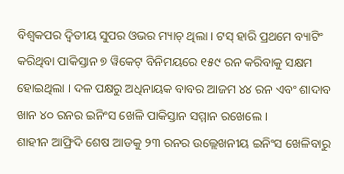ବିଶ୍ୱକପର ଦ୍ୱିତୀୟ ସୁପର ଓଭର ମ୍ୟାଚ୍ ଥିଲା । ଟସ୍ ହାରି ପ୍ରଥମେ ବ୍ୟାଟିଂ କରିଥିବା ପାକିସ୍ତାନ ୭ ୱିକେଟ୍ ବିନିମୟରେ ୧୫୯ ରନ କରିବାକୁ ସକ୍ଷମ ହୋଇଥିଲା । ଦଳ ପକ୍ଷରୁ ଅଧିନାୟକ ବାବର ଆଜମ ୪୪ ରନ ଏବଂ ଶାଦାବ ଖାନ ୪୦ ରନର ଇନିଂସ ଖେଳି ପାକିସ୍ତାନ ସମ୍ମାନ ରଖେଲେ ।
ଶାହୀନ ଆଫ୍ରିଦି ଶେଷ ଆଡକୁ ୨୩ ରନର ଉଲ୍ଲେଖନୀୟ ଇନିଂସ ଖେଳିବାରୁ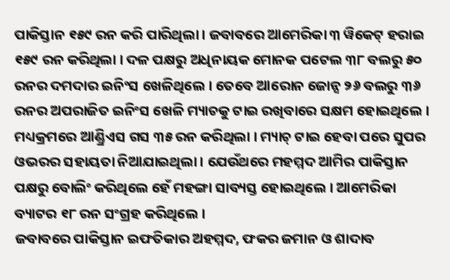ପାକିସ୍ତାନ ୧୫୯ ରନ କରି ପାରିଥିଲା । ଜବାବରେ ଆମେରିକା ୩ ୱିକେଟ୍ ହରାଇ ୧୫୯ ରନ କରିଥିଲା । ଦଳ ପକ୍ଷରୁ ଅଧିନାୟକ ମୋନକ ପଟେଲ ୩୮ ବଲରୁ ୫୦ ରନର ଦମଦାର ଇନିଂସ ଖେଳିଥିଲେ । ତେବେ ଆରୋନ ଜୋନ୍ସ ୨୬ ବଲରୁ ୩୬ ରନର ଅପରାଜିତ ଇନିଂସ ଖେଳି ମ୍ୟାଚକୁ ଟାଇ ରଖିବାରେ ସକ୍ଷମ ହୋଇଥିଲେ ।
ମଧ୍ୟକ୍ରମରେ ଆଣ୍ଡ୍ରିଏସ ଗସ ୩୫ ରନ କରିଥିଲା । ମ୍ୟାଚ୍ ଟାଇ ହେବା ପରେ ସୁପର ଓଭରର ସହାୟତା ନିଆଯାଇଥିଲା । ଯେଉଁଥରେ ମହମ୍ମଦ ଆମିର ପାକିସ୍ତାନ ପକ୍ଷରୁ ବୋଲିଂ କରିଥିଲେ ହେଁ ମହଙ୍ଗା ସାବ୍ୟସ୍ତ ହୋଇଥିଲେ । ଆମେରିକା ବ୍ୟାଟର ୧୮ ରନ ସଂଗ୍ରହ କରିଥିଲେ ।
ଜବାବରେ ପାକିସ୍ତାନ ଇଫତିକାର ଅହମ୍ମଦ, ଫକର ଜମାନ ଓ ଶାଦାବ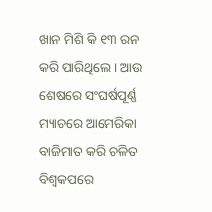ଖାନ ମିଶି କି ୧୩ ରନ କରି ପାରିଥିଲେ । ଆଉ ଶେଷରେ ସଂଘର୍ଷପୂର୍ଣ୍ଣ ମ୍ୟାଚରେ ଆମେରିକା ବାଜିମାତ କରି ଚଳିତ ବିଶ୍ଵକପରେ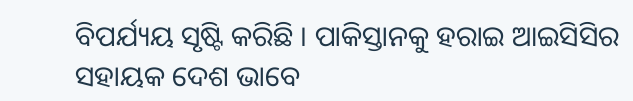ବିପର୍ଯ୍ୟୟ ସୃଷ୍ଟି କରିଛି । ପାକିସ୍ତାନକୁ ହରାଇ ଆଇସିସିର ସହାୟକ ଦେଶ ଭାବେ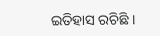ଇତିହାସ ରଚିଛି ।